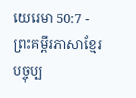យេរេមា 50:7 - ព្រះគម្ពីរភាសាខ្មែរបច្ចុប្ប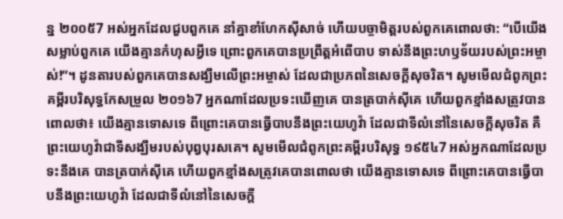ន្ន ២០០៥7 អស់អ្នកដែលជួបពួកគេ នាំគ្នាខាំហែកស៊ីសាច់ ហើយបច្ចាមិត្តរបស់ពួកគេពោលថា: “បើយើងសម្លាប់ពួកគេ យើងគ្មានកំហុសអ្វីទេ ព្រោះពួកគេបានប្រព្រឹត្តអំពើបាប ទាស់នឹងព្រះហឫទ័យរបស់ព្រះអម្ចាស់!”។ ដូនតារបស់ពួកគេបានសង្ឃឹមលើព្រះអម្ចាស់ ដែលជាប្រភពនៃសេចក្ដីសុចរិត។ សូមមើលជំពូកព្រះគម្ពីរបរិសុទ្ធកែសម្រួល ២០១៦7 អ្នកណាដែលប្រទះឃើញគេ បានត្របាក់ស៊ីគេ ហើយពួកខ្មាំងសត្រូវបានពោលថា៖ យើងគ្មានទោសទេ ពីព្រោះគេបានធ្វើបាបនឹងព្រះយេហូវ៉ា ដែលជាទីលំនៅនៃសេចក្ដីសុចរិត គឺព្រះយេហូវ៉ាជាទីសង្ឃឹមរបស់បុព្វបុរសគេ។ សូមមើលជំពូកព្រះគម្ពីរបរិសុទ្ធ ១៩៥៤7 អស់អ្នកណាដែលប្រទះនឹងគេ បានត្របាក់ស៊ីគេ ហើយពួកខ្មាំងសត្រូវគេបានពោលថា យើងគ្មានទោសទេ ពីព្រោះគេបានធ្វើបាបនឹងព្រះយេហូវ៉ា ដែលជាទីលំនៅនៃសេចក្ដី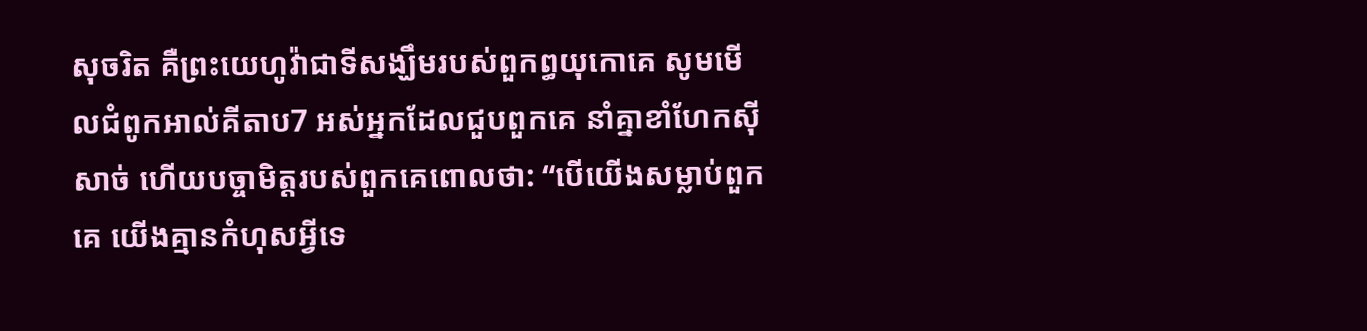សុចរិត គឺព្រះយេហូវ៉ាជាទីសង្ឃឹមរបស់ពួកព្ធយុកោគេ សូមមើលជំពូកអាល់គីតាប7 អស់អ្នកដែលជួបពួកគេ នាំគ្នាខាំហែកស៊ីសាច់ ហើយបច្ចាមិត្តរបស់ពួកគេពោលថា: “បើយើងសម្លាប់ពួកគេ យើងគ្មានកំហុសអ្វីទេ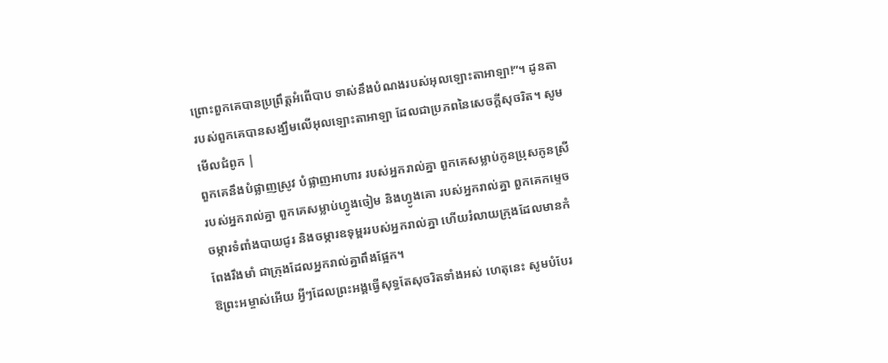ព្រោះពួកគេបានប្រព្រឹត្តអំពើបាប ទាស់នឹងបំណងរបស់អុលឡោះតាអាឡា!”។ ដូនតារបស់ពួកគេបានសង្ឃឹមលើអុលឡោះតាអាឡា ដែលជាប្រភពនៃសេចក្ដីសុចរិត។ សូមមើលជំពូក |
ពួកគេនឹងបំផ្លាញស្រូវ បំផ្លាញអាហារ របស់អ្នករាល់គ្នា ពួកគេសម្លាប់កូនប្រុសកូនស្រីរបស់អ្នករាល់គ្នា ពួកគេសម្លាប់ហ្វូងចៀម និងហ្វូងគោ របស់អ្នករាល់គ្នា ពួកគេកម្ទេចចម្ការទំពាំងបាយជូរ និងចម្ការឧទុម្ពររបស់អ្នករាល់គ្នា ហើយរំលាយក្រុងដែលមានកំពែងរឹងមាំ ជាក្រុងដែលអ្នករាល់គ្នាពឹងផ្អែក។
ឱព្រះអម្ចាស់អើយ អ្វីៗដែលព្រះអង្គធ្វើសុទ្ធតែសុចរិតទាំងអស់ ហេតុនេះ សូមបំបែរ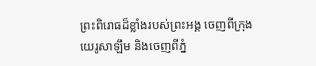ព្រះពិរោធដ៏ខ្លាំងរបស់ព្រះអង្គ ចេញពីក្រុងយេរូសាឡឹម និងចេញពីភ្នំ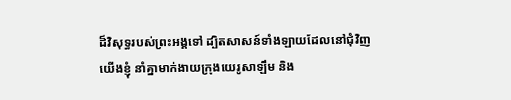ដ៏វិសុទ្ធរបស់ព្រះអង្គទៅ ដ្បិតសាសន៍ទាំងឡាយដែលនៅជុំវិញយើងខ្ញុំ នាំគ្នាមាក់ងាយក្រុងយេរូសាឡឹម និង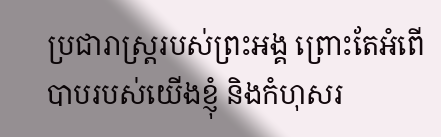ប្រជារាស្ត្ររបស់ព្រះអង្គ ព្រោះតែអំពើបាបរបស់យើងខ្ញុំ និងកំហុសរ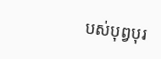បស់បុព្វបុរ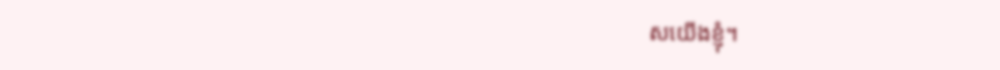សយើងខ្ញុំ។